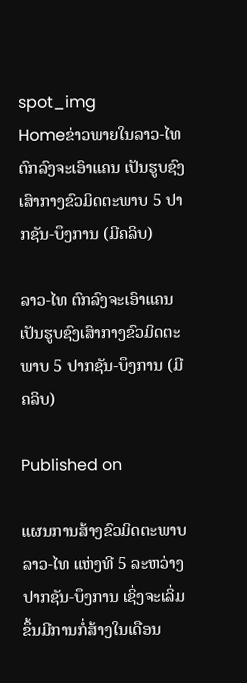spot_img
Homeຂ່າວພາຍໃນລາວ-ໄທ ຕົກລົງຈະເອົາແຄນ ເປັນຮູບຊົງເສົາກາງຂົວມິດຕະພາບ 5 ປາກຊັນ-ບຶງການ (ມີຄລິບ)

ລາວ-ໄທ ຕົກລົງຈະເອົາແຄນ ເປັນຮູບຊົງເສົາກາງຂົວມິດຕະພາບ 5 ປາກຊັນ-ບຶງການ (ມີຄລິບ)

Published on

ແຜນການສ້າງຂົວມິດຕະພາບ ລາວ-ໄທ ແຫ່ງທີ 5 ລະຫວ່າງ ປາກຊັນ-ບຶງການ ເຊິ່ງຈະເລິ່ມຂຶ້ນມີການກໍ່ສ້າງໃນເດືອນ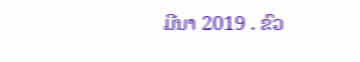ມີນາ 2019 . ຂົວ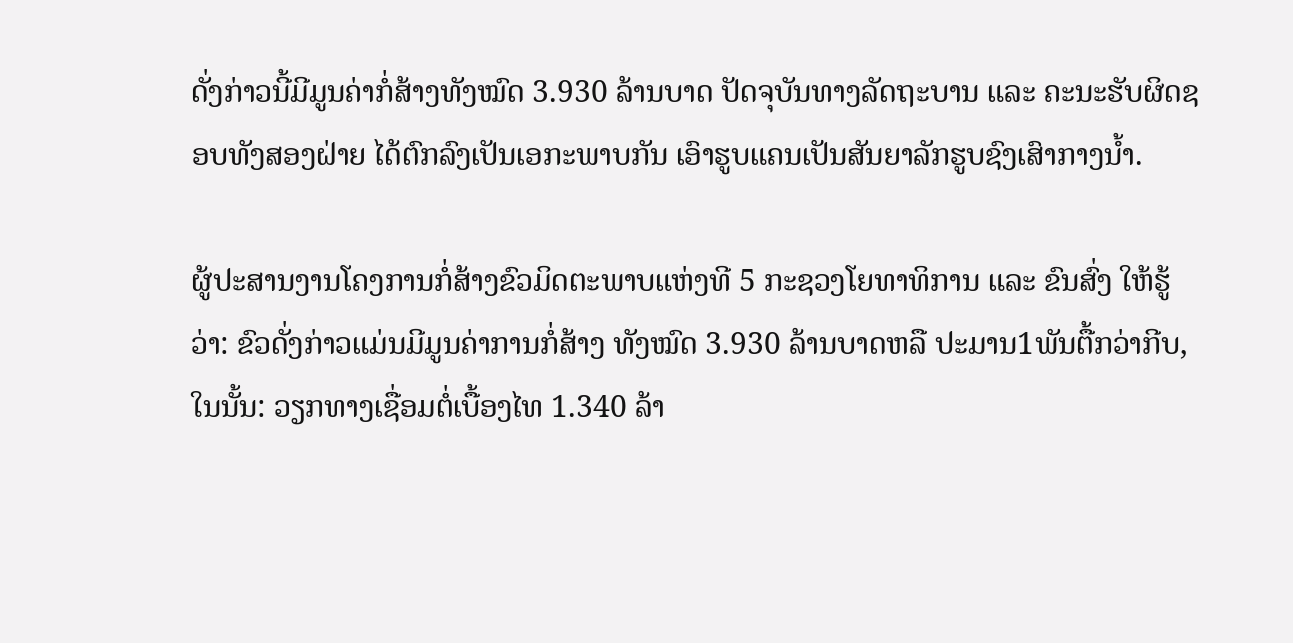ດັ່ງກ່າວນີ້ມີມູນຄ່າກໍ່ສ້າງທັງໝົດ 3.930 ລ້ານບາດ ປັດຈຸບັນທາງລັດຖະບານ ແລະ ຄະນະຮັບຜິດຊອບທັງສອງຝ່າຍ ໄດ້ຕົກລົງເປັນເອກະພາບກັນ ເອົາຮູບແຄນເປັນສັນຍາລັກຮູບຊົງເສົາກາງນ້ຳ.

ຜູ້ປະສານງານໂຄງການກໍ່ສ້າງຂົວມິດຕະພາບແຫ່ງທີ 5 ກະຊວງໂຍທາທິການ ແລະ ຂົນສົ່ງ ໃຫ້ຮູ້ວ່າ: ຂົວດັ່ງກ່າວແມ່ນມີມູນຄ່າການກໍ່ສ້າງ ທັງໝົດ 3.930 ລ້ານບາດຫລື ປະມານ1ພັນຕື້ກວ່າກີບ, ໃນນັ້ນ: ວຽກທາງເຊື່ອມຕໍ່ເບື້ອງໄທ 1.340 ລ້າ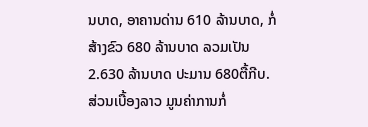ນບາດ, ອາຄານດ່ານ 610 ລ້ານບາດ, ກໍ່ສ້າງຂົວ 680 ລ້ານບາດ ລວມເປັນ 2.630 ລ້ານບາດ ປະມານ 680ຕື້ກີບ. ສ່ວນເບື້ອງລາວ ມູນຄ່າການກໍ່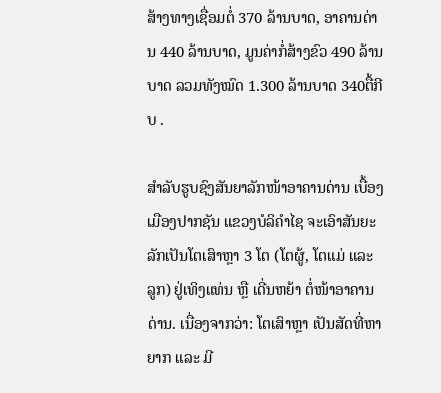ສ້າງທາງເຊື່ອມຕໍ່ 370 ລ້ານບາດ, ອາຄານດ່ານ 440 ລ້ານບາດ, ມູນຄ່າກໍ່ສ້າງຂົວ 490 ລ້ານບາດ ລວມທັງໝົດ 1.300 ລ້ານບາດ 340ຕື້ກີບ .

ສຳລັບຮູບຊົງສັນຍາລັກໜ້າອາຄານດ່ານ ເບື້ອງເມືອງປາກຊັນ ແຂວງບໍລິຄຳໄຊ ຈະເອົາສັນຍະລັກເປັນໂຕເສົາຫຼາ 3 ໂຕ (ໂຕຜູ້, ໂຕແມ່ ແລະ ລູກ) ຢູ່ເທິງແທ່ນ ຫຼື ເດີ່ນຫຍ້າ ຕໍ່ໜ້າອາຄານດ່ານ. ເນື່ອງຈາກວ່າ: ໂຕເສົາຫຼາ ເປັນສັດທີ່ຫາຍາກ ແລະ ມີ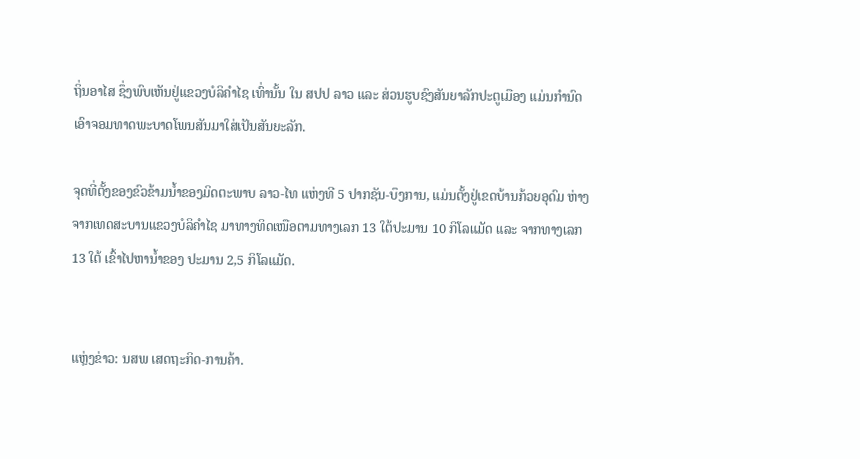ຖິ່ນອາໄສ ຊຶ່ງພົບເຫັນຢູ່ແຂວງບໍລິຄຳໄຊ ເທົ່ານັ້ນ ໃນ ສປປ ລາວ ແລະ ສ່ວນຮູບຊົງສັນຍາລັກປະຕູເມືອງ ແມ່ນກຳນົດເອົາຈອມທາດພະບາດໂພນສັນມາໃສ່ເປັນສັນຍະລັກ.

ຈຸດທີ່ຕັ້ງຂອງຂົວຂ້າມນ້ຳຂອງມິດຕະພາບ ລາວ-ໄທ ແຫ່ງທີ 5 ປາກຊັນ-ບຶງການ, ແມ່ນຕັ້ງຢູ່ເຂດບ້ານກ້ວຍອຸດົມ ຫ່າງ ຈາກເທດສະບານແຂວງບໍລິຄຳໄຊ ມາທາງທິດເໜືອຕາມທາງເລກ 13 ໃຕ້ປະມານ 10 ກິໂລແມັດ ແລະ ຈາກທາງເລກ 13 ໃຕ້ ເຂົ້າໄປຫານ້ຳຂອງ ປະມານ 2,5 ກິໂລແມັດ.


ແຫຼ່ງຂ່າວ: ນສພ ເສດຖະກິດ-ການຄ້າ.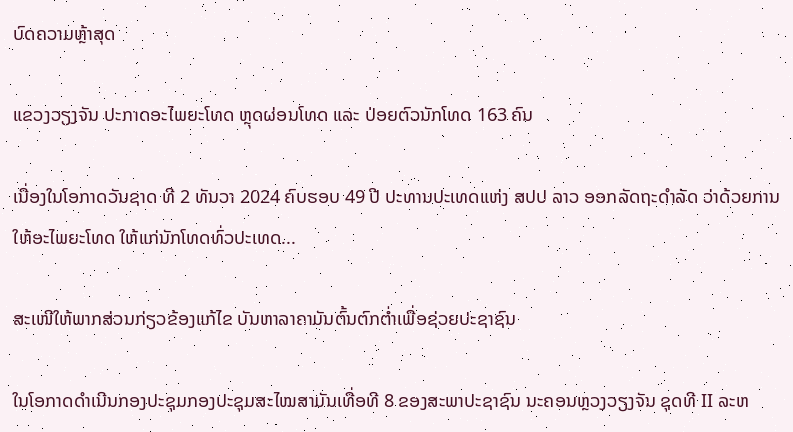ບົດຄວາມຫຼ້າສຸດ

ແຂວງວຽງຈັນ ປະກາດອະໄພຍະໂທດ ຫຼຸດຜ່ອນໂທດ ແລະ ປ່ອຍຕົວນັກໂທດ 163 ຄົນ

ເນື່ອງໃນໂອກາດວັນຊາດ ທີ 2 ທັນວາ 2024 ຄົບຮອບ 49 ປີ ປະທານປະເທດແຫ່ງ ສປປ ລາວ ອອກລັດຖະດໍາລັດ ວ່າດ້ວຍການໃຫ້ອະໄພຍະໂທດ ໃຫ້ແກ່ນັກໂທດທົ່ວປະເທດ...

ສະເໜີໃຫ້ພາກສ່ວນກ່ຽວຂ້ອງແກ້ໄຂ ບັນຫາລາຄາມັນຕົ້ນຕົກຕໍ່າເພື່ອຊ່ວຍປະຊາຊົນ

ໃນໂອກາດດຳເນີນກອງປະຊຸມກອງປະຊຸມສະໄໝສາມັນເທື່ອທີ 8 ຂອງສະພາປະຊາຊົນ ນະຄອນຫຼວງວຽງຈັນ ຊຸດທີ II ລະຫ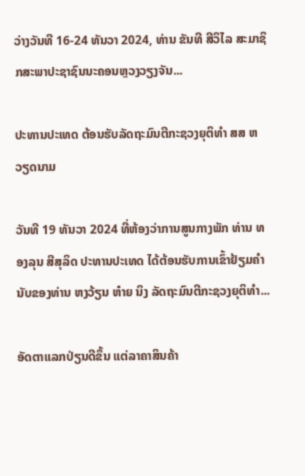ວ່າງວັນທີ 16-24 ທັນວາ 2024, ທ່ານ ຂັນທີ ສີວິໄລ ສະມາຊິກສະພາປະຊາຊົນນະຄອນຫຼວງວຽງຈັນ...

ປະທານປະເທດ ຕ້ອນຮັບລັດຖະມົນຕີກະຊວງຍຸຕິທຳ ສສ ຫວຽດນາມ

ວັນທີ 19 ທັນວາ 2024 ທີ່ຫ້ອງວ່າການສູນກາງພັກ ທ່ານ ທອງລຸນ ສີສຸລິດ ປະທານປະເທດ ໄດ້ຕ້ອນຮັບການເຂົ້າຢ້ຽມຄຳນັບຂອງທ່ານ ຫງວ້ຽນ ຫ໋າຍ ນິງ ລັດຖະມົນຕີກະຊວງຍຸຕິທຳ...

ອັດຕາແລກປ່ຽນດີຂຶ້ນ ແຕ່ລາຄາສິນຄ້າ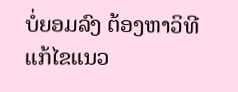ບໍ່ຍອມລົງ ຕ້ອງຫາວິທີແກ້ໄຂແນວ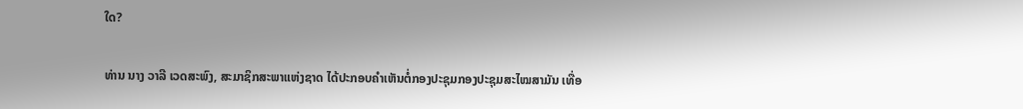ໃດ?

ທ່ານ ນາງ ວາລີ ເວດສະພົງ, ສະມາຊິກສະພາແຫ່ງຊາດ ໄດ້ປະກອບຄໍາເຫັນຕໍ່ກອງປະຊຸມກອງປະຊຸມສະໄໝສາມັນ ເທື່ອ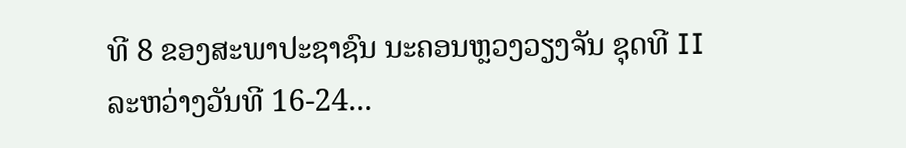ທີ 8 ຂອງສະພາປະຊາຊົນ ນະຄອນຫຼວງວຽງຈັນ ຊຸດທີ II ລະຫວ່າງວັນທີ 16-24...